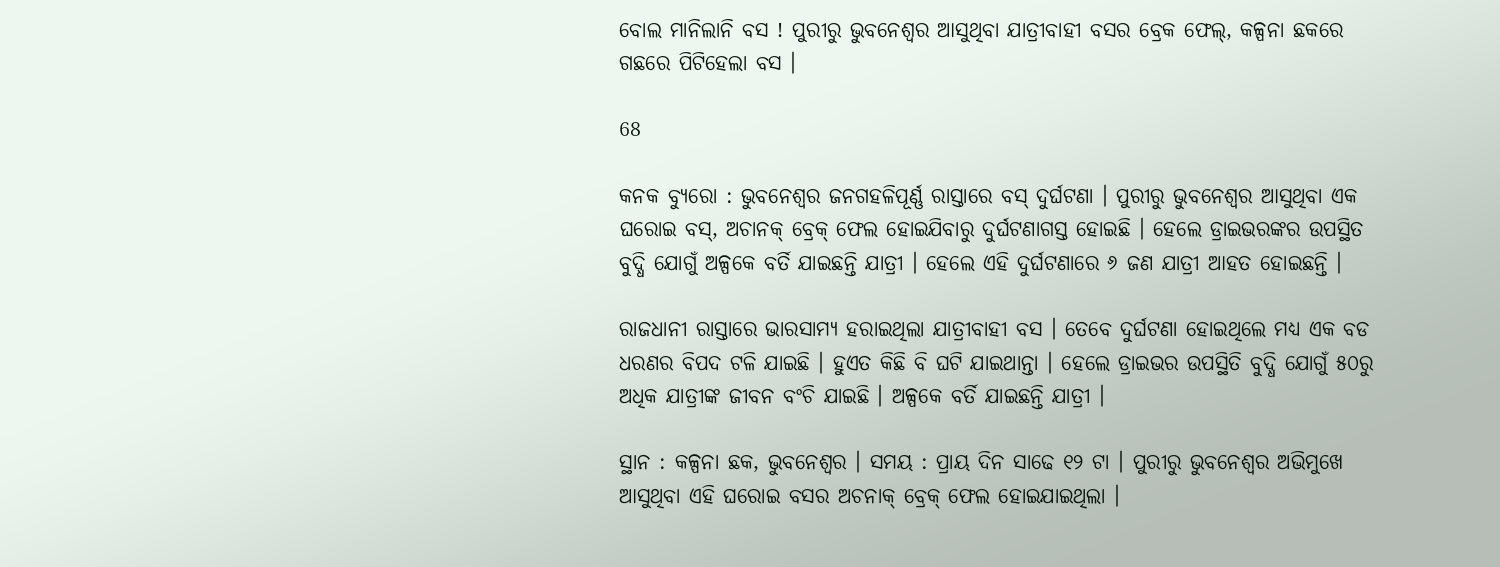ବୋଲ ମାନିଲାନି ବସ ! ପୁରୀରୁ ଭୁବନେଶ୍ୱର ଆସୁଥିବା ଯାତ୍ରୀବାହୀ ବସର ବ୍ରେକ ଫେଲ୍, କଳ୍ପନା ଛକରେ ଗଛରେ ପିଟିହେଲା ବସ ।

68

କନକ ବ୍ୟୁରୋ : ଭୁବନେଶ୍ୱର ଜନଗହଳିପୂର୍ଣ୍ଣ ରାସ୍ତାରେ ବସ୍ ଦୁର୍ଘଟଣା । ପୁରୀରୁ ଭୁବନେଶ୍ୱର ଆସୁଥିବା ଏକ ଘରୋଇ ବସ୍, ଅଚାନକ୍ ବ୍ରେକ୍ ଫେଲ ହୋଇଯିବାରୁ ଦୁର୍ଘଟଣାଗସ୍ତ ହୋଇଛି । ହେଲେ ଡ୍ରାଇଭରଙ୍କର ଉପସ୍ଥିତ ବୁଦ୍ଧି ଯୋଗୁଁ ଅଳ୍ପକେ ବର୍ତି ଯାଇଛନ୍ତି ଯାତ୍ରୀ । ହେଲେ ଏହି ଦୁର୍ଘଟଣାରେ ୬ ଜଣ ଯାତ୍ରୀ ଆହତ ହୋଇଛନ୍ତି ।

ରାଜଧାନୀ ରାସ୍ତାରେ ଭାରସାମ୍ୟ ହରାଇଥିଲା ଯାତ୍ରୀବାହୀ ବସ । ତେବେ ଦୁର୍ଘଟଣା ହୋଇଥିଲେ ମଧ୍ୟ ଏକ ବଡ ଧରଣର ବିପଦ ଟଳି ଯାଇଛି । ହୁଏତ କିଛି ବି ଘଟି ଯାଇଥାନ୍ତା । ହେଲେ ଡ୍ରାଇଭର ଉପସ୍ଥିତି ବୁଦ୍ଧି ଯୋଗୁଁ ୫୦ରୁ ଅଧିକ ଯାତ୍ରୀଙ୍କ ଜୀବନ ବଂଚି ଯାଇଛି । ଅଳ୍ପକେ ବର୍ତି ଯାଇଛନ୍ତି ଯାତ୍ରୀ ।

ସ୍ଥାନ : କଳ୍ପନା ଛକ, ଭୁବନେଶ୍ୱର । ସମୟ : ପ୍ରାୟ ଦିନ ସାଢେ ୧୨ ଟା । ପୁରୀରୁ ଭୁବନେଶ୍ୱର ଅଭିମୁଖେ ଆସୁଥିବା ଏହି ଘରୋଇ ବସର ଅଚନାକ୍ ବ୍ରେକ୍ ଫେଲ ହୋଇଯାଇଥିଲା ।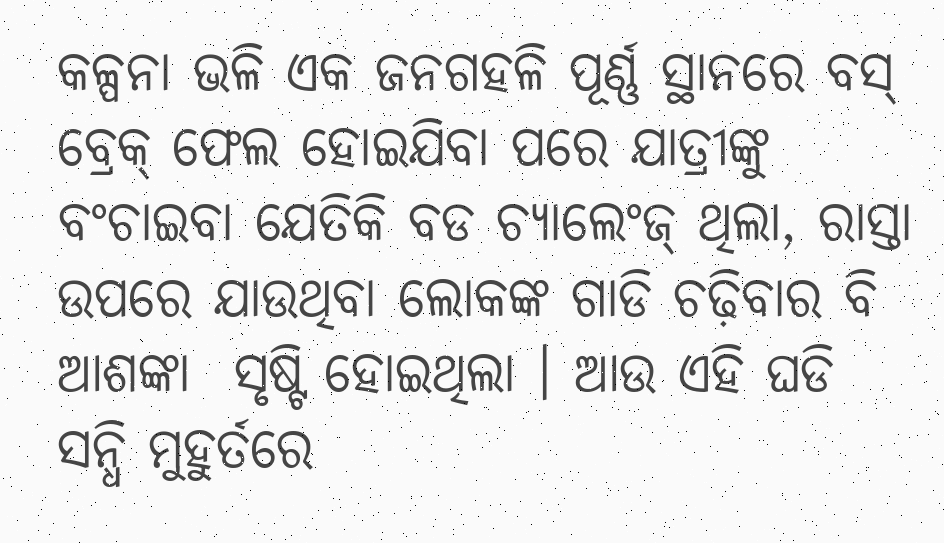କଳ୍ପନା ଭଳି ଏକ ଜନଗହଳି ପୂର୍ଣ୍ଣ ସ୍ଥାନରେ ବସ୍ ବ୍ରେକ୍ ଫେଲ ହୋଇଯିବା ପରେ ଯାତ୍ରୀଙ୍କୁ ବଂଚାଇବା ଯେତିକି ବଡ ଚ୍ୟାଲେଂଜ୍ ଥିଲା, ରାସ୍ତା ଉପରେ ଯାଉଥିବା ଲୋକଙ୍କ ଗାଡି ଚଢ଼ିବାର ବି ଆଶଙ୍କା  ସୃଷ୍ଟି ହୋଇଥିଲା । ଆଉ ଏହି ଘଡି ସନ୍ଧି ମୁହୁର୍ତରେ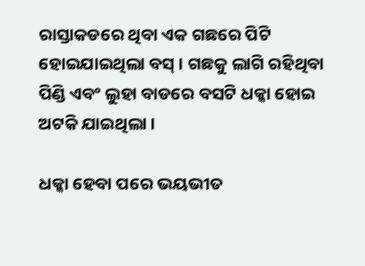ରାସ୍ତାକଡରେ ଥିବା ଏକ ଗଛରେ ପିଟି ହୋଇଯାଇଥିଲା ବସ୍ । ଗଛକୁ ଲାଗି ରହିଥିବା ପିଣ୍ଡି ଏବଂ ଲୁହା ବାଡରେ ବସଟି ଧକ୍କା ହୋଇ ଅଟକି ଯାଇଥିଲା ।

ଧକ୍କା ହେବା ପରେ ଭୟଭୀତ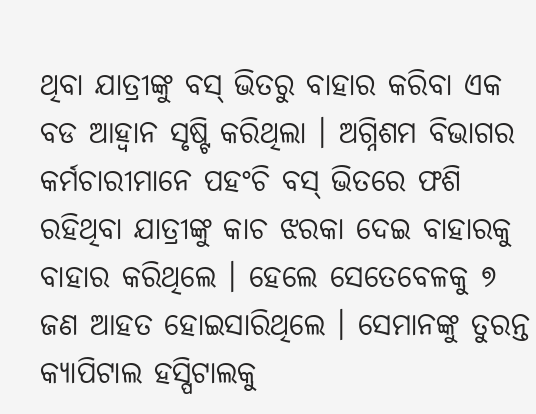ଥିବା ଯାତ୍ରୀଙ୍କୁ ବସ୍ ଭିତରୁ ବାହାର କରିବା ଏକ ବଡ ଆହ୍ୱାନ ସୃଷ୍ଟି କରିଥିଲା । ଅଗ୍ନିଶମ ବିଭାଗର କର୍ମଚାରୀମାନେ ପହଂଚି ବସ୍ ଭିତରେ ଫଶି ରହିଥିବା ଯାତ୍ରୀଙ୍କୁ କାଚ ଝରକା ଦେଇ ବାହାରକୁ ବାହାର କରିଥିଲେ । ହେଲେ ସେତେବେଳକୁ ୭ ଜଣ ଆହତ ହୋଇସାରିଥିଲେ । ସେମାନଙ୍କୁ ତୁରନ୍ତ କ୍ୟାପିଟାଲ ହସ୍ପିଟାଲକୁ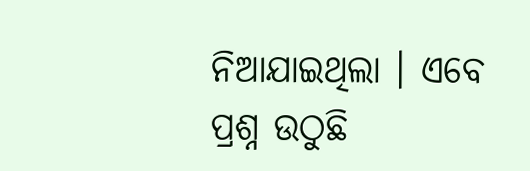ନିଆଯାଇଥିଲା । ଏବେ ପ୍ରଶ୍ନ ଉଠୁଛି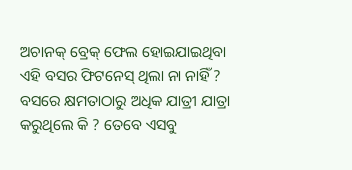ଅଚାନକ୍ ବ୍ରେକ୍ ଫେଲ ହୋଇଯାଇଥିବା ଏହି ବସର ଫିଟନେସ୍ ଥିଲା ନା ନାହିଁ ? ବସରେ କ୍ଷମତାଠାରୁ ଅଧିକ ଯାତ୍ରୀ ଯାତ୍ରା କରୁଥିଲେ କି ? ତେବେ ଏସବୁ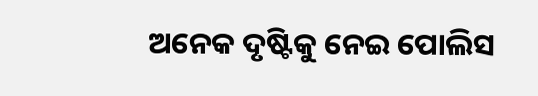ଅନେକ ଦୃଷ୍ଟିକୁ ନେଇ ପୋଲିସ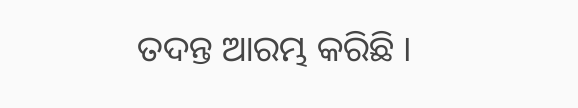ତଦନ୍ତ ଆରମ୍ଭ କରିଛି ।